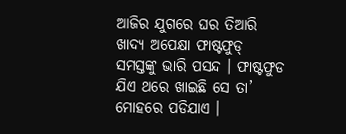ଆଜିର ଯୁଗରେ ଘର ତିଆରି ଖାଦ୍ୟ ଅପେକ୍ଷା ଫାଷ୍ଟଫୁଡ୍ ସମସ୍ତଙ୍କୁ ଭାରି ପସନ୍ଦ । ଫାଷ୍ଟଫୁଡ ଯିଏ ଥରେ ଖାଇଛି ସେ ତା’ ମୋହରେ ପଡିଯାଏ ।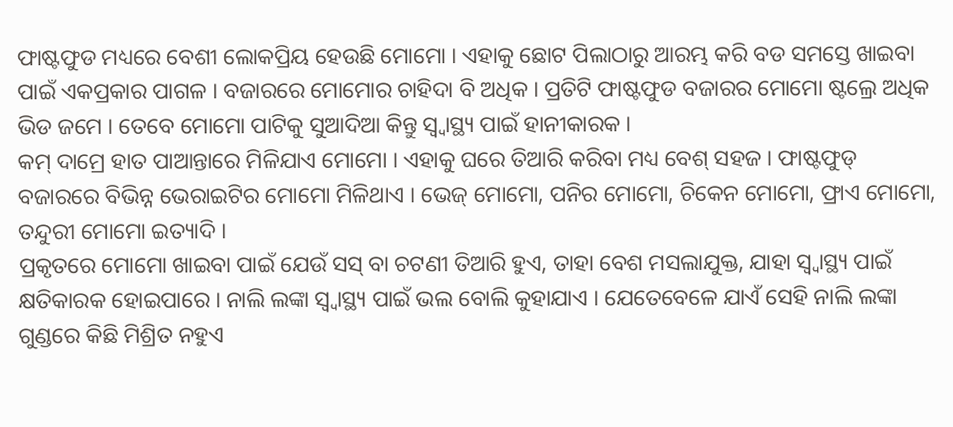ଫାଷ୍ଟଫୁଡ ମଧ୍ୟରେ ବେଶୀ ଲୋକପ୍ରିୟ ହେଉଛି ମୋମୋ । ଏହାକୁ ଛୋଟ ପିଲାଠାରୁ ଆରମ୍ଭ କରି ବଡ ସମସ୍ତେ ଖାଇବା ପାଇଁ ଏକପ୍ରକାର ପାଗଳ । ବଜାରରେ ମୋମୋର ଚାହିଦା ବି ଅଧିକ । ପ୍ରତିଟି ଫାଷ୍ଟଫୁଡ ବଜାରର ମୋମୋ ଷ୍ଟଲ୍ରେ ଅଧିକ ଭିଡ ଜମେ । ତେବେ ମୋମୋ ପାଟିକୁ ସୁଆଦିଆ କିନ୍ତୁ ସ୍ୱ୍ୱାସ୍ଥ୍ୟ ପାଇଁ ହାନୀକାରକ ।
କମ୍ ଦାମ୍ରେ ହାତ ପାଆନ୍ତାରେ ମିଳିଯାଏ ମୋମୋ । ଏହାକୁ ଘରେ ତିଆରି କରିବା ମଧ୍ୟ ବେଶ୍ ସହଜ । ଫାଷ୍ଟଫୁଡ୍ ବଜାରରେ ବିଭିନ୍ନ ଭେରାଇଟିର ମୋମୋ ମିଳିଥାଏ । ଭେଜ୍ ମୋମୋ, ପନିର ମୋମୋ, ଚିକେନ ମୋମୋ, ଫ୍ରାଏ ମୋମୋ, ତନ୍ଦୁରୀ ମୋମୋ ଇତ୍ୟାଦି ।
ପ୍ରକୃତରେ ମୋମୋ ଖାଇବା ପାଇଁ ଯେଉଁ ସସ୍ ବା ଚଟଣୀ ତିଆରି ହୁଏ, ତାହା ବେଶ ମସଲାଯୁକ୍ତ, ଯାହା ସ୍ୱ୍ୱାସ୍ଥ୍ୟ ପାଇଁ କ୍ଷତିକାରକ ହୋଇପାରେ । ନାଲି ଲଙ୍କା ସ୍ୱ୍ୱାସ୍ଥ୍ୟ ପାଇଁ ଭଲ ବୋଲି କୁହାଯାଏ । ଯେତେବେଳେ ଯାଏଁ ସେହି ନାଲି ଲଙ୍କା ଗୁଣ୍ଡରେ କିଛି ମିଶ୍ରିତ ନହୁଏ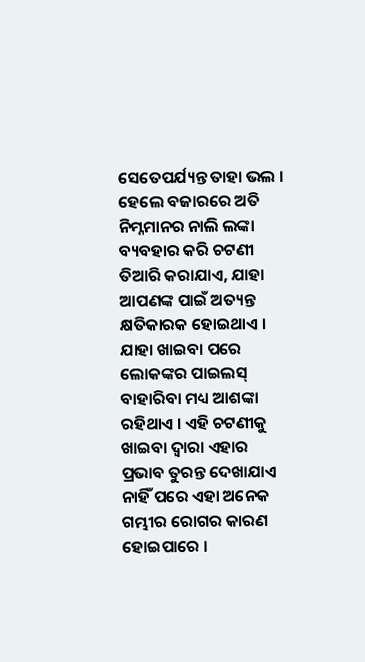ସେତେପର୍ଯ୍ୟନ୍ତ ତାହା ଭଲ ।
ହେଲେ ବଜାରରେ ଅତି ନିମ୍ନମାନର ନାଲି ଲଙ୍କା ବ୍ୟବହାର କରି ଚଟଣୀ ତିଆରି କରାଯାଏ, ଯାହା ଆପଣଙ୍କ ପାଇଁ ଅତ୍ୟନ୍ତ କ୍ଷତିକାରକ ହୋଇଥାଏ । ଯାହା ଖାଇବା ପରେ ଲୋକଙ୍କର ପାଇଲସ୍ ବାହାରିବା ମଧ୍ୟ ଆଶଙ୍କା ରହିଥାଏ । ଏହି ଚଟଣୀକୁ ଖାଇବା ଦ୍ୱାରା ଏହାର ପ୍ରଭାବ ତୁରନ୍ତ ଦେଖାଯାଏ ନାହିଁ ପରେ ଏହା ଅନେକ ଗମ୍ଭୀର ରୋଗର କାରଣ ହୋଇପାରେ ।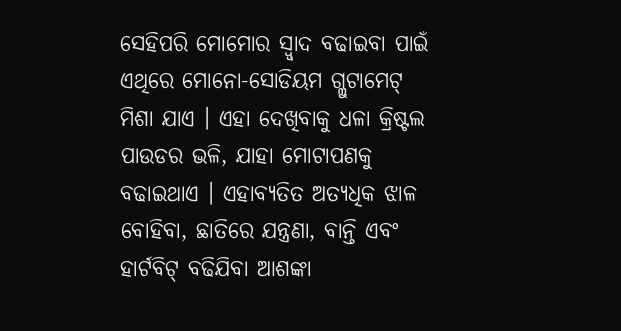ସେହିପରି ମୋମୋର ସ୍ୱ୍ୱାଦ ବଢାଇବା ପାଇଁ ଏଥିରେ ମୋନୋ-ସୋଡିୟମ ଗ୍ଲୁଟାମେଟ୍ ମିଶା ଯାଏ । ଏହା ଦେଖିବାକୁ ଧଳା କ୍ରିଷ୍ଟଲ ପାଉଡର ଭଳି, ଯାହା ମୋଟାପଣକୁ ବଢାଇଥାଏ । ଏହାବ୍ୟତିତ ଅତ୍ୟଧିକ ଝାଳ ବୋହିବା, ଛାତିରେ ଯନ୍ତ୍ରଣା, ବାନ୍ତି ଏବଂ ହାର୍ଟବିଟ୍ ବଢିଯିବା ଆଶଙ୍କା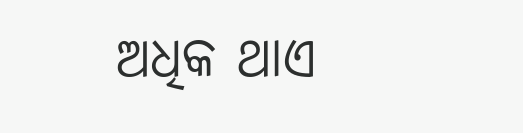ଅଧିକ ଥାଏ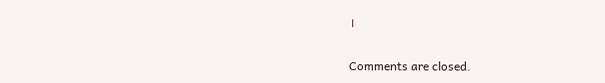।

Comments are closed.